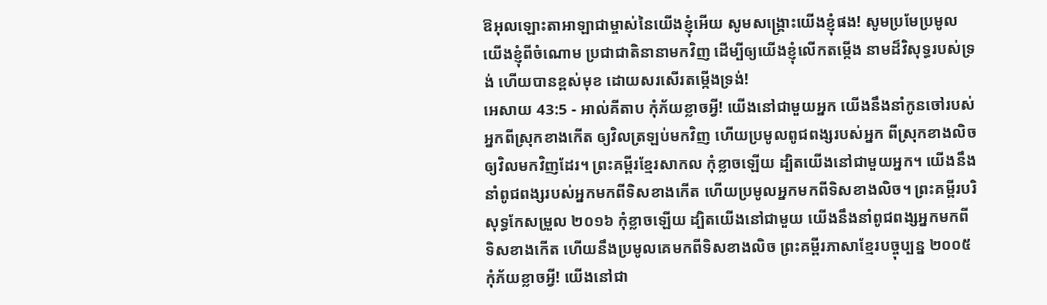ឱអុលឡោះតាអាឡាជាម្ចាស់នៃយើងខ្ញុំអើយ សូមសង្គ្រោះយើងខ្ញុំផង! សូមប្រមែប្រមូលយើងខ្ញុំពីចំណោម ប្រជាជាតិនានាមកវិញ ដើម្បីឲ្យយើងខ្ញុំលើកតម្កើង នាមដ៏វិសុទ្ធរបស់ទ្រង់ ហើយបានខ្ពស់មុខ ដោយសរសើរតម្កើងទ្រង់!
អេសាយ 43:5 - អាល់គីតាប កុំភ័យខ្លាចអ្វី! យើងនៅជាមួយអ្នក យើងនឹងនាំកូនចៅរបស់អ្នកពីស្រុកខាងកើត ឲ្យវិលត្រឡប់មកវិញ ហើយប្រមូលពូជពង្សរបស់អ្នក ពីស្រុកខាងលិច ឲ្យវិលមកវិញដែរ។ ព្រះគម្ពីរខ្មែរសាកល កុំខ្លាចឡើយ ដ្បិតយើងនៅជាមួយអ្នក។ យើងនឹងនាំពូជពង្សរបស់អ្នកមកពីទិសខាងកើត ហើយប្រមូលអ្នកមកពីទិសខាងលិច។ ព្រះគម្ពីរបរិសុទ្ធកែសម្រួល ២០១៦ កុំខ្លាចឡើយ ដ្បិតយើងនៅជាមួយ យើងនឹងនាំពូជពង្សអ្នកមកពីទិសខាងកើត ហើយនឹងប្រមូលគេមកពីទិសខាងលិច ព្រះគម្ពីរភាសាខ្មែរបច្ចុប្បន្ន ២០០៥ កុំភ័យខ្លាចអ្វី! យើងនៅជា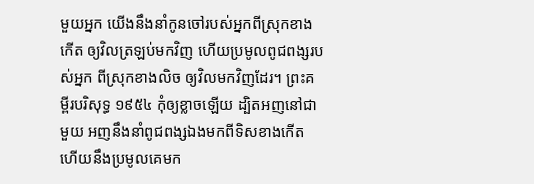មួយអ្នក យើងនឹងនាំកូនចៅរបស់អ្នកពីស្រុកខាងកើត ឲ្យវិលត្រឡប់មកវិញ ហើយប្រមូលពូជពង្សរបស់អ្នក ពីស្រុកខាងលិច ឲ្យវិលមកវិញដែរ។ ព្រះគម្ពីរបរិសុទ្ធ ១៩៥៤ កុំឲ្យខ្លាចឡើយ ដ្បិតអញនៅជាមួយ អញនឹងនាំពូជពង្សឯងមកពីទិសខាងកើត ហើយនឹងប្រមូលគេមក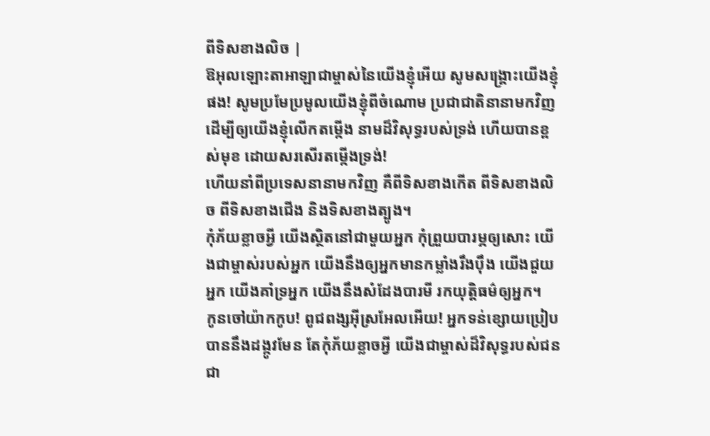ពីទិសខាងលិច |
ឱអុលឡោះតាអាឡាជាម្ចាស់នៃយើងខ្ញុំអើយ សូមសង្គ្រោះយើងខ្ញុំផង! សូមប្រមែប្រមូលយើងខ្ញុំពីចំណោម ប្រជាជាតិនានាមកវិញ ដើម្បីឲ្យយើងខ្ញុំលើកតម្កើង នាមដ៏វិសុទ្ធរបស់ទ្រង់ ហើយបានខ្ពស់មុខ ដោយសរសើរតម្កើងទ្រង់!
ហើយនាំពីប្រទេសនានាមកវិញ គឺពីទិសខាងកើត ពីទិសខាងលិច ពីទិសខាងជើង និងទិសខាងត្បូង។
កុំភ័យខ្លាចអ្វី យើងស្ថិតនៅជាមួយអ្នក កុំព្រួយបារម្ភឲ្យសោះ យើងជាម្ចាស់របស់អ្នក យើងនឹងឲ្យអ្នកមានកម្លាំងរឹងប៉ឹង យើងជួយអ្នក យើងគាំទ្រអ្នក យើងនឹងសំដែងបារមី រកយុត្តិធម៌ឲ្យអ្នក។
កូនចៅយ៉ាកកូប! ពូជពង្សអ៊ីស្រអែលអើយ! អ្នកទន់ខ្សោយប្រៀបបាននឹងដង្កូវមែន តែកុំភ័យខ្លាចអ្វី យើងជាម្ចាស់ដ៏វិសុទ្ធរបស់ជនជា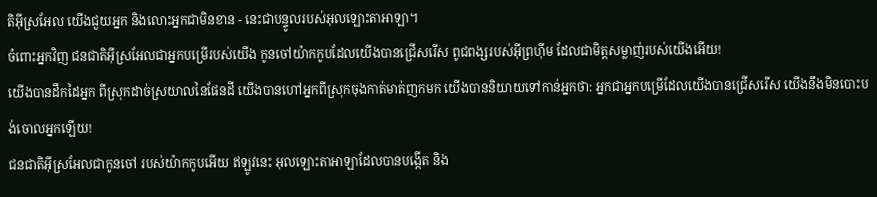តិអ៊ីស្រអែល យើងជួយអ្នក និងលោះអ្នកជាមិនខាន - នេះជាបន្ទូលរបស់អុលឡោះតាអាឡា។
ចំពោះអ្នកវិញ ជនជាតិអ៊ីស្រអែលជាអ្នកបម្រើរបស់យើង កូនចៅយ៉ាកកូបដែលយើងបានជ្រើសរើស ពូជពង្សរបស់អ៊ីព្រហ៊ីម ដែលជាមិត្តសម្លាញ់របស់យើងអើយ!
យើងបានដឹកដៃអ្នក ពីស្រុកដាច់ស្រយាលនៃផែនដី យើងបានហៅអ្នកពីស្រុកចុងកាត់មាត់ញកមក យើងបាននិយាយទៅកាន់អ្នកថា: អ្នកជាអ្នកបម្រើដែលយើងបានជ្រើសរើស យើងនឹងមិនបោះបង់ចោលអ្នកឡើយ!
ជនជាតិអ៊ីស្រអែលជាកូនចៅ របស់យ៉ាកកូបអើយ ឥឡូវនេះ អុលឡោះតាអាឡាដែលបានបង្កើត និង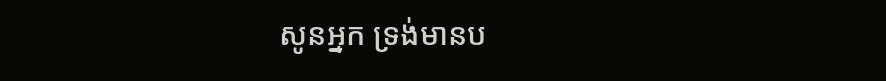សូនអ្នក ទ្រង់មានប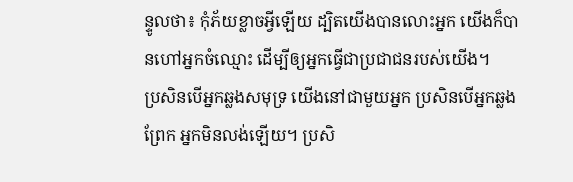ន្ទូលថា៖ កុំភ័យខ្លាចអ្វីឡើយ ដ្បិតយើងបានលោះអ្នក យើងក៏បានហៅអ្នកចំឈ្មោះ ដើម្បីឲ្យអ្នកធ្វើជាប្រជាជនរបស់យើង។
ប្រសិនបើអ្នកឆ្លងសមុទ្រ យើងនៅជាមួយអ្នក ប្រសិនបើអ្នកឆ្លងព្រែក អ្នកមិនលង់ឡើយ។ ប្រសិ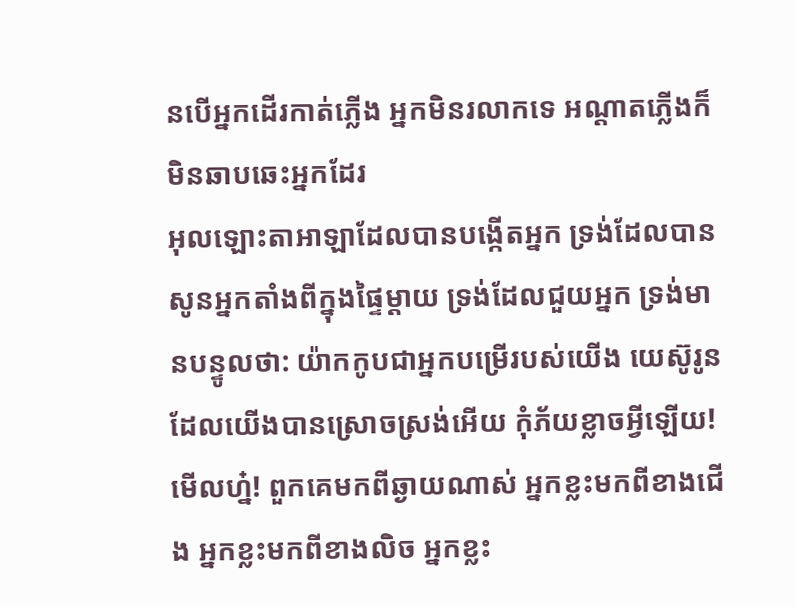នបើអ្នកដើរកាត់ភ្លើង អ្នកមិនរលាកទេ អណ្ដាតភ្លើងក៏មិនឆាបឆេះអ្នកដែរ
អុលឡោះតាអាឡាដែលបានបង្កើតអ្នក ទ្រង់ដែលបានសូនអ្នកតាំងពីក្នុងផ្ទៃម្ដាយ ទ្រង់ដែលជួយអ្នក ទ្រង់មានបន្ទូលថា: យ៉ាកកូបជាអ្នកបម្រើរបស់យើង យេស៊ូរូនដែលយើងបានស្រោចស្រង់អើយ កុំភ័យខ្លាចអ្វីឡើយ!
មើលហ្ន៎! ពួកគេមកពីឆ្ងាយណាស់ អ្នកខ្លះមកពីខាងជើង អ្នកខ្លះមកពីខាងលិច អ្នកខ្លះ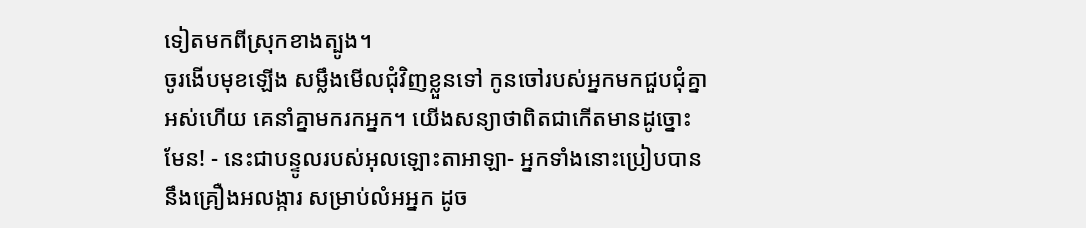ទៀតមកពីស្រុកខាងត្បូង។
ចូរងើបមុខឡើង សម្លឹងមើលជុំវិញខ្លួនទៅ កូនចៅរបស់អ្នកមកជួបជុំគ្នាអស់ហើយ គេនាំគ្នាមករកអ្នក។ យើងសន្យាថាពិតជាកើតមានដូច្នោះមែន! - នេះជាបន្ទូលរបស់អុលឡោះតាអាឡា- អ្នកទាំងនោះប្រៀបបាននឹងគ្រឿងអលង្ការ សម្រាប់លំអអ្នក ដូច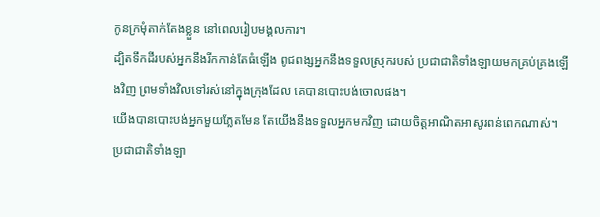កូនក្រមុំតាក់តែងខ្លួន នៅពេលរៀបមង្គលការ។
ដ្បិតទឹកដីរបស់អ្នកនឹងរីកកាន់តែធំឡើង ពូជពង្សអ្នកនឹងទទួលស្រុករបស់ ប្រជាជាតិទាំងឡាយមកគ្រប់គ្រងឡើងវិញ ព្រមទាំងវិលទៅរស់នៅក្នុងក្រុងដែល គេបានបោះបង់ចោលផង។
យើងបានបោះបង់អ្នកមួយភ្លែតមែន តែយើងនឹងទទួលអ្នកមកវិញ ដោយចិត្តអាណិតអាសូរពន់ពេកណាស់។
ប្រជាជាតិទាំងឡា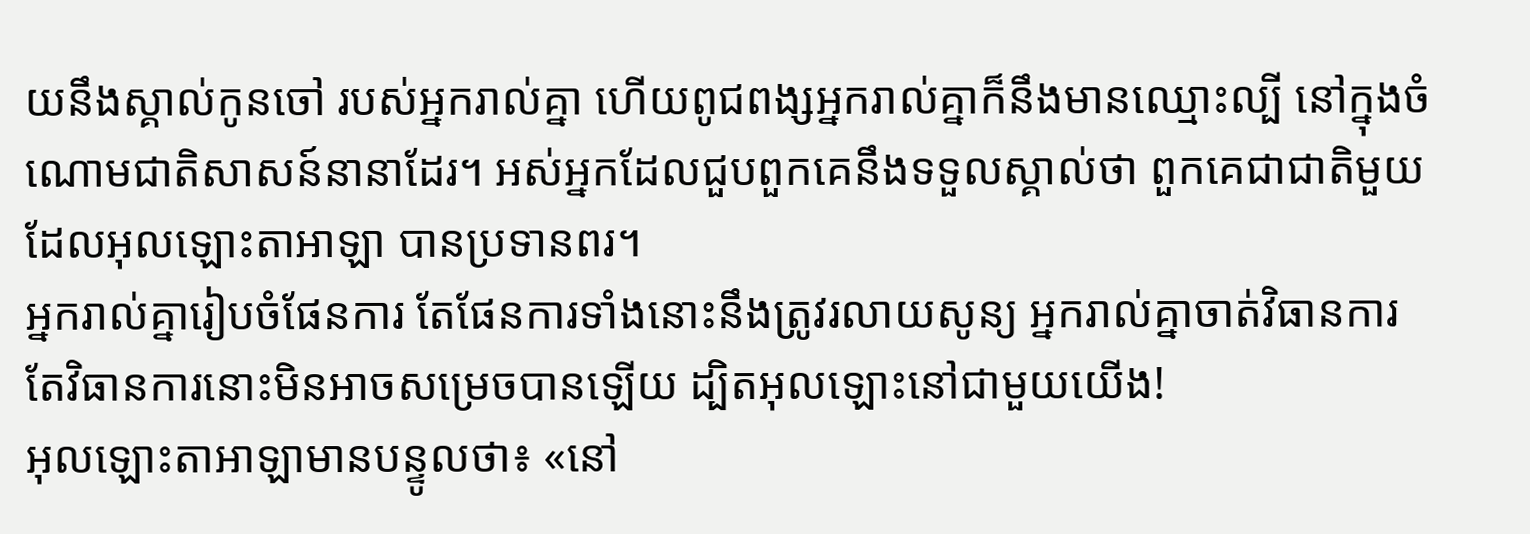យនឹងស្គាល់កូនចៅ របស់អ្នករាល់គ្នា ហើយពូជពង្សអ្នករាល់គ្នាក៏នឹងមានឈ្មោះល្បី នៅក្នុងចំណោមជាតិសាសន៍នានាដែរ។ អស់អ្នកដែលជួបពួកគេនឹងទទួលស្គាល់ថា ពួកគេជាជាតិមួយដែលអុលឡោះតាអាឡា បានប្រទានពរ។
អ្នករាល់គ្នារៀបចំផែនការ តែផែនការទាំងនោះនឹងត្រូវរលាយសូន្យ អ្នករាល់គ្នាចាត់វិធានការ តែវិធានការនោះមិនអាចសម្រេចបានឡើយ ដ្បិតអុលឡោះនៅជាមួយយើង!
អុលឡោះតាអាឡាមានបន្ទូលថា៖ «នៅ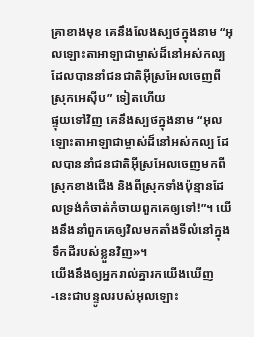គ្រាខាងមុខ គេនឹងលែងស្បថក្នុងនាម “អុលឡោះតាអាឡាជាម្ចាស់ដ៏នៅអស់កល្ប ដែលបាននាំជនជាតិអ៊ីស្រអែលចេញពីស្រុកអេស៊ីប” ទៀតហើយ
ផ្ទុយទៅវិញ គេនឹងស្បថក្នុងនាម “អុលឡោះតាអាឡាជាម្ចាស់ដ៏នៅអស់កល្ប ដែលបាននាំជនជាតិអ៊ីស្រអែលចេញមកពីស្រុកខាងជើង និងពីស្រុកទាំងប៉ុន្មានដែលទ្រង់កំចាត់កំចាយពួកគេឲ្យទៅ!”។ យើងនឹងនាំពួកគេឲ្យវិលមកតាំងទីលំនៅក្នុងទឹកដីរបស់ខ្លួនវិញ»។
យើងនឹងឲ្យអ្នករាល់គ្នារកយើងឃើញ -នេះជាបន្ទូលរបស់អុលឡោះ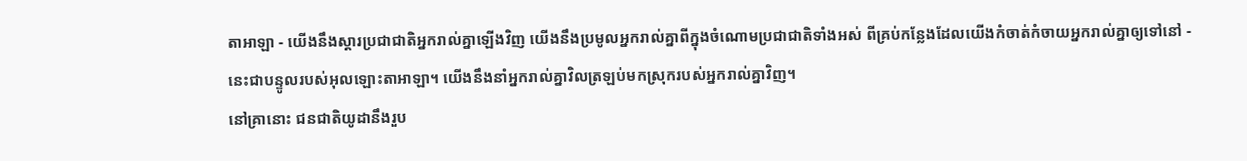តាអាឡា - យើងនឹងស្ដារប្រជាជាតិអ្នករាល់គ្នាឡើងវិញ យើងនឹងប្រមូលអ្នករាល់គ្នាពីក្នុងចំណោមប្រជាជាតិទាំងអស់ ពីគ្រប់កន្លែងដែលយើងកំចាត់កំចាយអ្នករាល់គ្នាឲ្យទៅនៅ - នេះជាបន្ទូលរបស់អុលឡោះតាអាឡា។ យើងនឹងនាំអ្នករាល់គ្នាវិលត្រឡប់មកស្រុករបស់អ្នករាល់គ្នាវិញ។
នៅគ្រានោះ ជនជាតិយូដានឹងរួប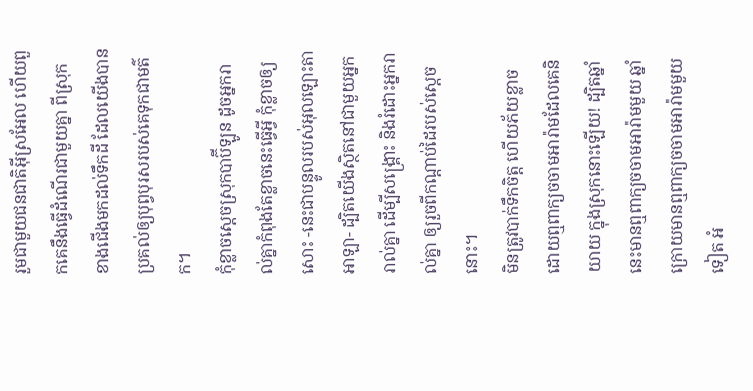រួមជាមួយជនជាតិអ៊ីស្រអែល ហើយពួកគេនឹងធ្វើដំណើរជាមួយគ្នា ពីស្រុកខាងជើងមកដល់ទឹកដី ដែលយើងបានប្រគល់ឲ្យបុព្វបុរសរបស់គេទុកជាមត៌ក។
កុំខ្លាចស្ដេចស្រុកបាប៊ីឡូន ដូចអ្នករាល់គ្នាកំពុងតែខ្លាចនេះធ្វើអ្វី កុំខ្លាចឲ្យសោះ -នេះជាបន្ទូលរបស់អុលឡោះតាអាឡា- ដ្បិតយើងស្ថិតនៅជាមួយអ្នករាល់គ្នា ដើម្បីសង្គ្រោះ និងរំដោះអ្នករាល់គ្នា ឲ្យរួចពីកណ្ដាប់ដៃរបស់ស្ដេចនោះ។
មិនត្រូវបាក់ទឹកចិត្ត ហើយភ័យខ្លាច ដោយឮពាក្យចចាមអារ៉ាមដែលគេនិយាយ ក្នុងស្រុកនោះឡើយ! ដ្បិតឆ្នាំនេះមានឮពាក្យចចាមអារ៉ាមមួយ ឆ្នាំក្រោយមានឮពាក្យចចាមអារ៉ាមមួយទៀត អំ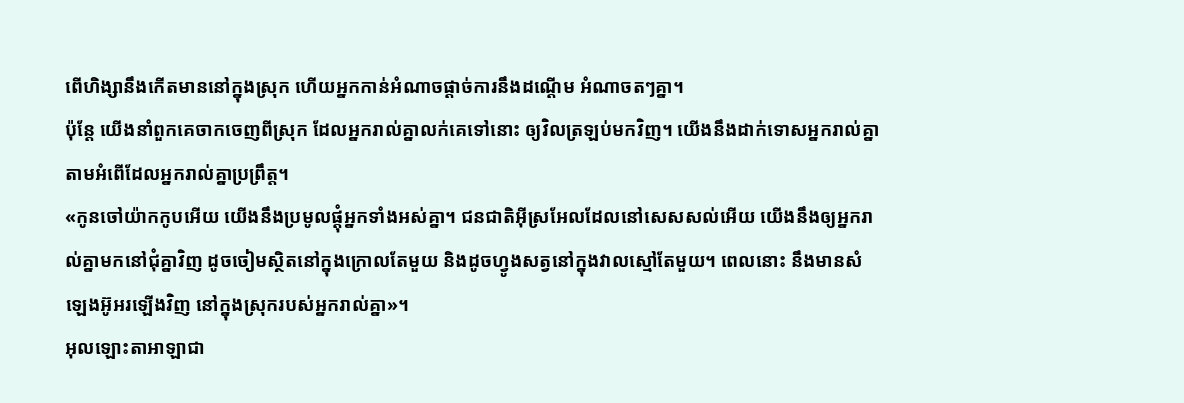ពើហិង្សានឹងកើតមាននៅក្នុងស្រុក ហើយអ្នកកាន់អំណាចផ្ដាច់ការនឹងដណ្ដើម អំណាចតៗគ្នា។
ប៉ុន្តែ យើងនាំពួកគេចាកចេញពីស្រុក ដែលអ្នករាល់គ្នាលក់គេទៅនោះ ឲ្យវិលត្រឡប់មកវិញ។ យើងនឹងដាក់ទោសអ្នករាល់គ្នា តាមអំពើដែលអ្នករាល់គ្នាប្រព្រឹត្ត។
«កូនចៅយ៉ាកកូបអើយ យើងនឹងប្រមូលផ្ដុំអ្នកទាំងអស់គ្នា។ ជនជាតិអ៊ីស្រអែលដែលនៅសេសសល់អើយ យើងនឹងឲ្យអ្នករាល់គ្នាមកនៅជុំគ្នាវិញ ដូចចៀមស្ថិតនៅក្នុងក្រោលតែមួយ និងដូចហ្វូងសត្វនៅក្នុងវាលស្មៅតែមួយ។ ពេលនោះ នឹងមានសំឡេងអ៊ូអរឡើងវិញ នៅក្នុងស្រុករបស់អ្នករាល់គ្នា»។
អុលឡោះតាអាឡាជា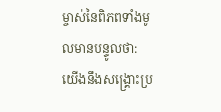ម្ចាស់នៃពិភពទាំងមូលមានបន្ទូលថា: យើងនឹងសង្គ្រោះប្រ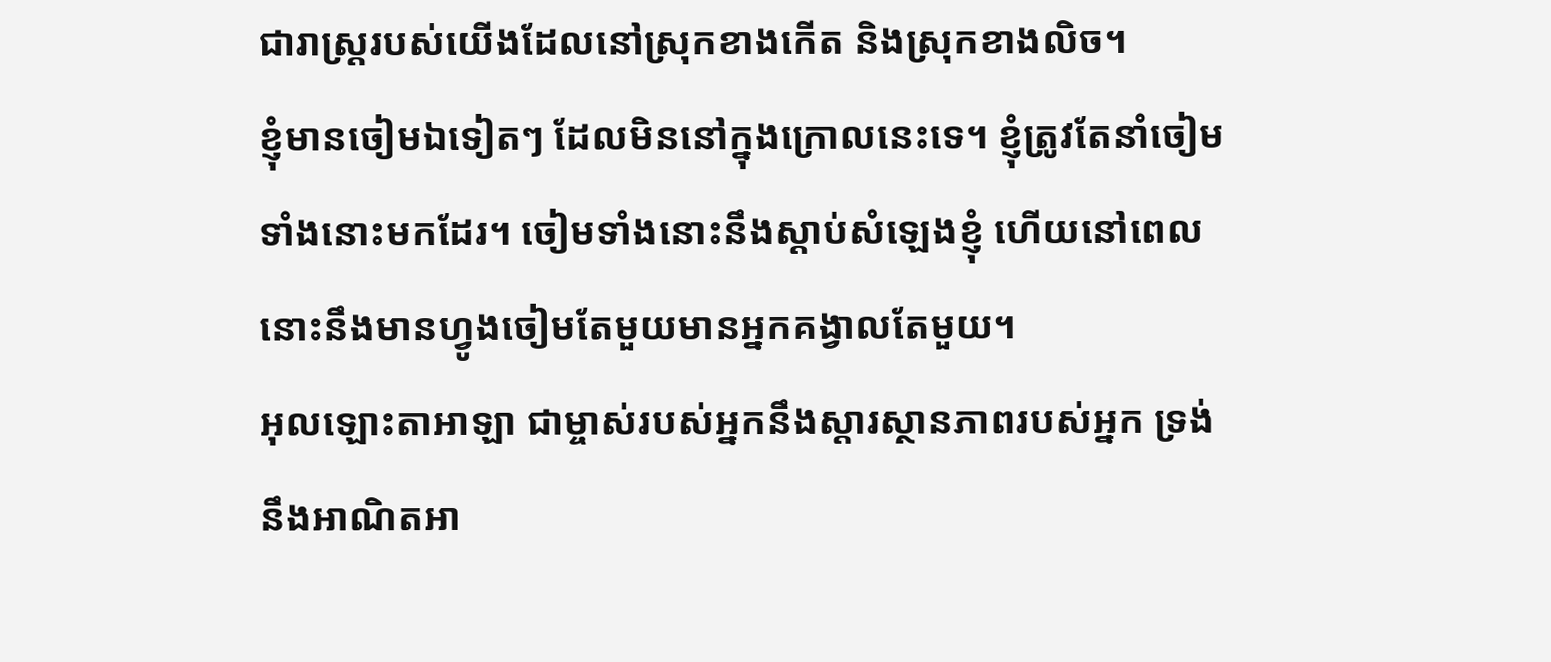ជារាស្ត្ររបស់យើងដែលនៅស្រុកខាងកើត និងស្រុកខាងលិច។
ខ្ញុំមានចៀមឯទៀតៗ ដែលមិននៅក្នុងក្រោលនេះទេ។ ខ្ញុំត្រូវតែនាំចៀមទាំងនោះមកដែរ។ ចៀមទាំងនោះនឹងស្ដាប់សំឡេងខ្ញុំ ហើយនៅពេលនោះនឹងមានហ្វូងចៀមតែមួយមានអ្នកគង្វាលតែមួយ។
អុលឡោះតាអាឡា ជាម្ចាស់របស់អ្នកនឹងស្តារស្ថានភាពរបស់អ្នក ទ្រង់នឹងអាណិតអា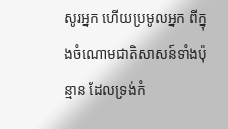សូរអ្នក ហើយប្រមូលអ្នក ពីក្នុងចំណោមជាតិសាសន៍ទាំងប៉ុន្មាន ដែលទ្រង់កំ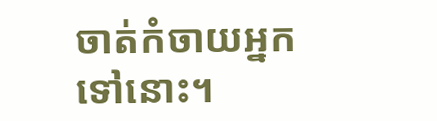ចាត់កំចាយអ្នកទៅនោះ។